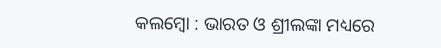କଲମ୍ବୋ : ଭାରତ ଓ ଶ୍ରୀଲଙ୍କା ମଧ୍ୟରେ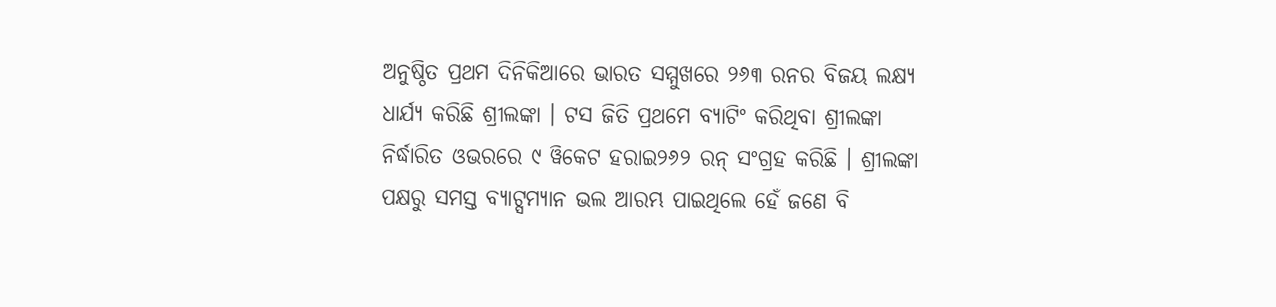ଅନୁଷ୍ଠିତ ପ୍ରଥମ ଦିନିକିଆରେ ଭାରତ ସମ୍ମୁଖରେ ୨୬୩ ରନର ବିଜୟ ଲକ୍ଷ୍ୟ ଧାର୍ଯ୍ୟ କରିଛି ଶ୍ରୀଲଙ୍କା । ଟସ ଜିତି ପ୍ରଥମେ ବ୍ୟାଟିଂ କରିଥିବା ଶ୍ରୀଲଙ୍କା ନିର୍ଦ୍ଧାରିତ ଓଭରରେ ୯ ୱିକେଟ ହରାଇ୨୬୨ ରନ୍ ସଂଗ୍ରହ କରିଛି । ଶ୍ରୀଲଙ୍କା ପକ୍ଷରୁ ସମସ୍ତ ବ୍ୟାଟ୍ସମ୍ୟାନ ଭଲ ଆରମ୍ଭ ପାଇଥିଲେ ହେଁ ଜଣେ ବି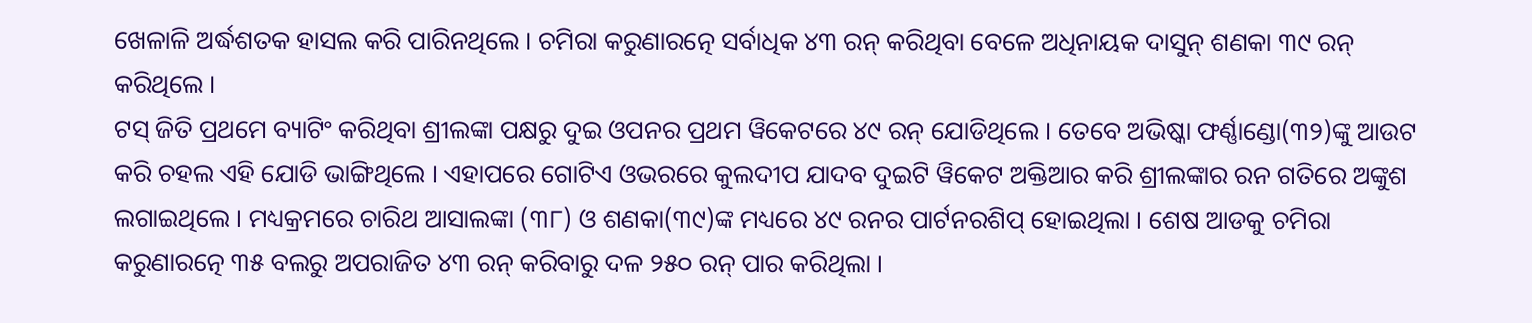ଖେଳାଳି ଅର୍ଦ୍ଧଶତକ ହାସଲ କରି ପାରିନଥିଲେ । ଚମିରା କରୁଣାରତ୍ନେ ସର୍ବାଧିକ ୪୩ ରନ୍ କରିଥିବା ବେଳେ ଅଧିନାୟକ ଦାସୁନ୍ ଶଣକା ୩୯ ରନ୍ କରିଥିଲେ ।
ଟସ୍ ଜିତି ପ୍ରଥମେ ବ୍ୟାଟିଂ କରିଥିବା ଶ୍ରୀଲଙ୍କା ପକ୍ଷରୁ ଦୁଇ ଓପନର ପ୍ରଥମ ୱିକେଟରେ ୪୯ ରନ୍ ଯୋଡିଥିଲେ । ତେବେ ଅଭିଷ୍କା ଫର୍ଣ୍ଣାଣ୍ଡୋ(୩୨)ଙ୍କୁ ଆଉଟ କରି ଚହଲ ଏହି ଯୋଡି ଭାଙ୍ଗିଥିଲେ । ଏହାପରେ ଗୋଟିଏ ଓଭରରେ କୁଲଦୀପ ଯାଦବ ଦୁଇଟି ୱିକେଟ ଅକ୍ତିଆର କରି ଶ୍ରୀଲଙ୍କାର ରନ ଗତିରେ ଅଙ୍କୁଶ ଲଗାଇଥିଲେ । ମଧ୍ୟକ୍ରମରେ ଚାରିଥ ଆସାଲଙ୍କା (୩୮) ଓ ଶଣକା(୩୯)ଙ୍କ ମଧ୍ୟରେ ୪୯ ରନର ପାର୍ଟନରଶିପ୍ ହୋଇଥିଲା । ଶେଷ ଆଡକୁ ଚମିରା କରୁଣାରତ୍ନେ ୩୫ ବଲରୁ ଅପରାଜିତ ୪୩ ରନ୍ କରିବାରୁ ଦଳ ୨୫୦ ରନ୍ ପାର କରିଥିଲା ।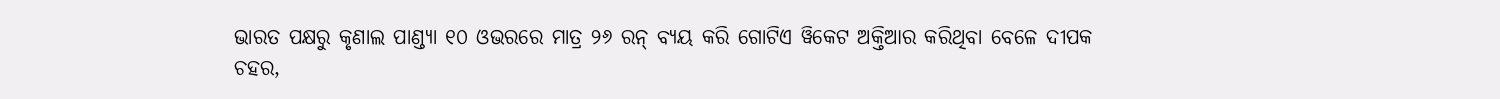ଭାରତ ପକ୍ଷରୁ କୃଣାଲ ପାଣ୍ଡ୍ୟା ୧୦ ଓଭରରେ ମାତ୍ର ୨୬ ରନ୍ ବ୍ୟୟ କରି ଗୋଟିଏ ୱିକେଟ ଅକ୍ତିଆର କରିଥିବା ବେଳେ ଦୀପକ ଚହର,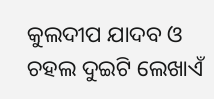କୁଲଦୀପ ଯାଦବ ଓ ଚହଲ ଦୁଇଟି ଲେଖାଏଁ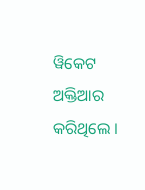ୱିକେଟ ଅକ୍ତିଆର କରିଥିଲେ ।